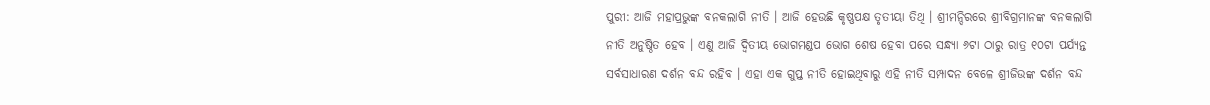ପୁରୀ: ଆଜି ମହାପ୍ରଭୁଙ୍କ ବନକଲାଗି ନୀତି । ଆଜି ହେଉଛି କୃଷ୍ଣପକ୍ଷ ତୃତୀୟା ତିଥି । ଶ୍ରୀମନ୍ଦିରରେ ଶ୍ରୀବିଗ୍ରମାନଙ୍କ ବନକଲାଗି ନୀତି ଅନୁଷ୍ଠିତ ହେବ । ଏଣୁ ଆଜି ଦ୍ୱିତୀୟ ଭୋଗମଣ୍ଡପ ଭୋଗ ଶେଷ ହେବା ପରେ ସନ୍ଧ୍ୟା ୬ଟା ଠାରୁ ରାତ୍ର ୧୦ଟା ପର୍ଯ୍ୟନ୍ତ ସର୍ବସାଧାରଣ ଦର୍ଶନ ବନ୍ଦ ରହିବ । ଏହା ଏକ ଗୁପ୍ତ ନୀତି ହୋଇଥିବାରୁ ଏହି ନୀତି ସମ୍ପାଦନ ବେଳେ ଶ୍ରୀଜିଉଙ୍କ ଦର୍ଶନ ବନ୍ଦ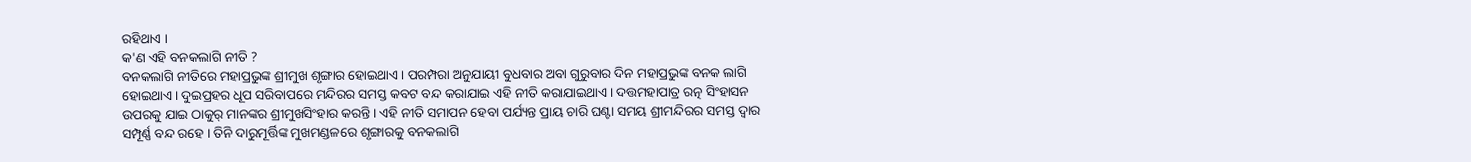ରହିଥାଏ ।
କ'ଣ ଏହି ବନକଲାଗି ନୀତି ?
ବନକଲାଗି ନୀତିରେ ମହାପ୍ରଭୁଙ୍କ ଶ୍ରୀମୁଖ ଶୃଙ୍ଗାର ହୋଇଥାଏ । ପରମ୍ପରା ଅନୁଯାୟୀ ବୁଧବାର ଅବା ଗୁରୁବାର ଦିନ ମହାପ୍ରଭୁଙ୍କ ବନକ ଲାଗି ହୋଇଥାଏ । ଦୁଇପ୍ରହର ଧୂପ ସରିବାପରେ ମନ୍ଦିରର ସମସ୍ତ କବଟ ବନ୍ଦ କରାଯାଇ ଏହି ନୀତି କରାଯାଇଥାଏ । ଦତ୍ତମହାପାତ୍ର ରତ୍ନ ସିଂହାସନ ଉପରକୁ ଯାଇ ଠାକୁର୍ ମାନଙ୍କର ଶ୍ରୀମୁଖସିଂହାର କରନ୍ତି । ଏହି ନୀତି ସମାପନ ହେବା ପର୍ଯ୍ୟନ୍ତ ପ୍ରାୟ ଚାରି ଘଣ୍ଟା ସମୟ ଶ୍ରୀମନ୍ଦିରର ସମସ୍ତ ଦ୍ୱାର ସମ୍ପୂର୍ଣ୍ଣ ବନ୍ଦ ରହେ । ତିନି ଦାରୁମୂର୍ତ୍ତିଙ୍କ ମୁଖମଣ୍ଡଳରେ ଶୃଙ୍ଗାରକୁ ବନକଲାଗି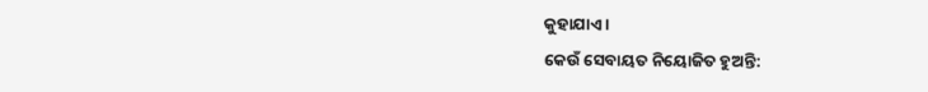କୁହାଯାଏ ।
କେଉଁ ସେବାୟତ ନିୟୋଜିତ ହୁଅନ୍ତି: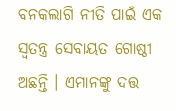ବନକଲାଗି ନୀତି ପାଇଁ ଏକ ସ୍ୱତନ୍ତ୍ର ସେବାୟତ ଗୋଷ୍ଠୀ ଅଛନ୍ତି । ଏମାନଙ୍କୁ ଦତ୍ତ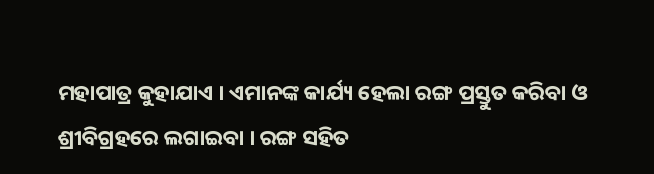ମହାପାତ୍ର କୁହାଯାଏ । ଏମାନଙ୍କ କାର୍ଯ୍ୟ ହେଲା ରଙ୍ଗ ପ୍ରସ୍ତୁତ କରିବା ଓ ଶ୍ରୀବିଗ୍ରହରେ ଲଗାଇବା । ରଙ୍ଗ ସହିତ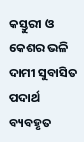କସ୍ତୁରୀ ଓ କେଶର ଭଳି ଦାମୀ ସୁବାସିତ ପଦାର୍ଥ ବ୍ୟବହୃତ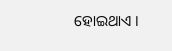ହୋଇଥାଏ ।